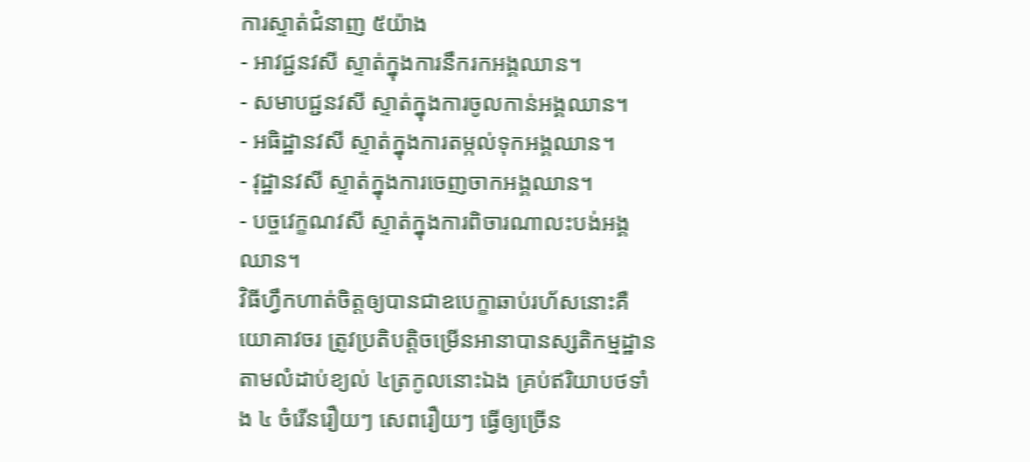ការស្ទាត់ជំនាញ ៥យ៉ាង
- អាវជ្ជនវសី ស្ទាត់ក្នុងការនឹករកអង្គឈាន។
- សមាបជ្ជនវសី ស្ទាត់ក្នុងការចូលកាន់អង្គឈាន។
- អធិដ្ឋានវសី ស្ទាត់ក្នុងការតម្កល់ទុកអង្គឈាន។
- វុដ្ឋានវសី ស្ទាត់ក្នុងការចេញចាកអង្គឈាន។
- បច្ចវេក្ខណវសី ស្ទាត់ក្នុងការពិចារណាលះបង់អង្គឈាន។
វិធីហ្វឹកហាត់ចិត្តឲ្យបានជាឧបេក្ខាឆាប់រហ័សនោះគឺ យោគាវចរ ត្រូវប្រតិបត្តិចម្រើនអានាបានស្សតិកម្មដ្ឋានតាមលំដាប់ខ្យល់ ៤ត្រកូលនោះឯង គ្រប់ឥរិយាបថទាំង ៤ ចំរើនរឿយៗ សេពរឿយៗ ធ្វើឲ្យច្រើន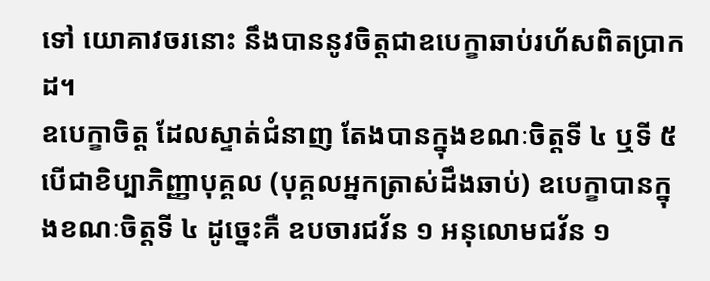ទៅ យោគាវចរនោះ នឹងបាននូវចិត្តជាឧបេក្ខាឆាប់រហ័សពិតប្រាកដ។
ឧបេក្ខាចិត្ត ដែលស្ទាត់ជំនាញ តែងបានក្នុងខណៈចិត្តទី ៤ ឬទី ៥ បើជាខិប្បាភិញ្ញាបុគ្គល (បុគ្គលអ្នកត្រាស់ដឹងឆាប់) ឧបេក្ខាបានក្នុងខណៈចិត្តទី ៤ ដូច្នេះគឺ ឧបចារជវ័ន ១ អនុលោមជវ័ន ១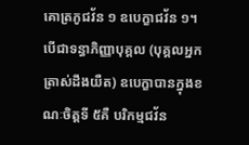គោត្រភូជវ័ន ១ ឧបេក្ខាជវ័ន ១។ បើជាទន្ធាភិញ្ញាបុគ្គល (បុគ្គលអ្នកត្រាស់ដឹងយឺត) ឧបេក្ខាបានក្នុងខណៈចិត្តទី ៥គឺ បរិកម្មជវ័ន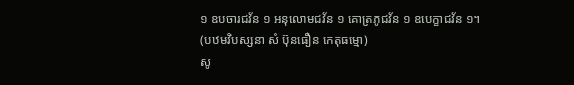១ ឧបចារជវ័ន ១ អនុលោមជវ័ន ១ គោត្រភូជវ័ន ១ ឧបេក្ខាជវ័ន ១។
(បឋមវិបស្សនា សំ ប៊ុនធឿន កេតុធម្មោ)
សូ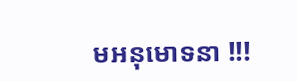មអនុមោទនា !!!